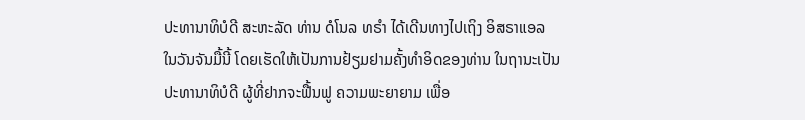ປະທານາທິບໍດີ ສະຫະລັດ ທ່ານ ດໍໂນລ ທຣຳ ໄດ້ເດີນທາງໄປເຖິງ ອິສຣາແອລ
ໃນວັນຈັນມື້ນີ້ ໂດຍເຮັດໃຫ້ເປັນການຢ້ຽມຢາມຄັ້ງທຳອິດຂອງທ່ານ ໃນຖານະເປັນ
ປະທານາທິບໍດີ ຜູ້ທີ່ຢາກຈະຟື້ນຟູ ຄວາມພະຍາຍາມ ເພື່ອ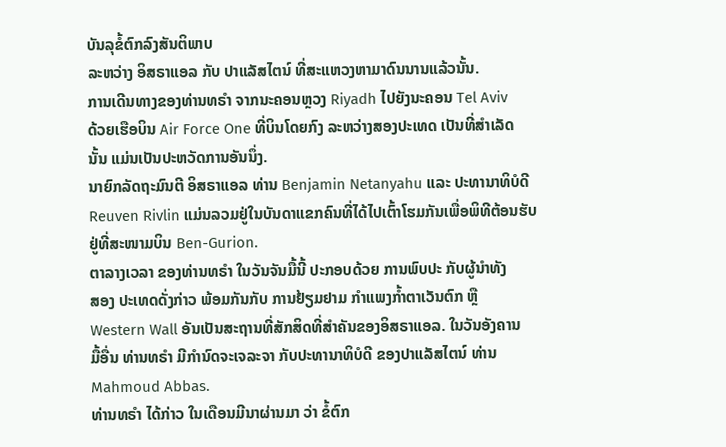ບັນລຸຂໍ້ຕົກລົງສັນຕິພາບ
ລະຫວ່າງ ອິສຣາແອລ ກັບ ປາແລັສໄຕນ໌ ທີ່ສະແຫວງຫາມາດົນນານແລ້ວນັ້ນ.
ການເດີນທາງຂອງທ່ານທຣຳ ຈາກນະຄອນຫຼວງ Riyadh ໄປຍັງນະຄອນ Tel Aviv
ດ້ວຍເຮືອບິນ Air Force One ທີ່ບິນໂດຍກົງ ລະຫວ່າງສອງປະເທດ ເປັນທີ່ສຳເລັດ
ນັ້ນ ແມ່ນເປັນປະຫວັດການອັນນຶ່ງ.
ນາຍົກລັດຖະມົນຕີ ອິສຣາແອລ ທ່ານ Benjamin Netanyahu ແລະ ປະທານາທິບໍດີ
Reuven Rivlin ແມ່ນລວມຢູ່ໃນບັນດາແຂກຄົນທີ່ໄດ້ໄປເຕົ້າໂຮມກັນເພື່ອພິທີຕ້ອນຮັບ
ຢູ່ທີ່ສະໜາມບິນ Ben-Gurion.
ຕາລາງເວລາ ຂອງທ່ານທຣຳ ໃນວັນຈັນມື້ນີ້ ປະກອບດ້ວຍ ການພົບປະ ກັບຜູ້ນຳທັງ
ສອງ ປະເທດດັ່ງກ່າວ ພ້ອມກັນກັບ ການຢ້ຽມຢາມ ກຳແພງກ້ຳຕາເວັນຕົກ ຫຼື
Western Wall ອັນເປັນສະຖານທີ່ສັກສິດທີ່ສຳຄັນຂອງອິສຣາແອລ. ໃນວັນອັງຄານ
ມື້ອື່ນ ທ່ານທຣຳ ມີກຳນົດຈະເຈລະຈາ ກັບປະທານາທິບໍດີ ຂອງປາແລັສໄຕນ໌ ທ່ານ
Mahmoud Abbas.
ທ່ານທຣຳ ໄດ້ກ່າວ ໃນເດືອນມີນາຜ່ານມາ ວ່າ ຂໍ້ຕົກ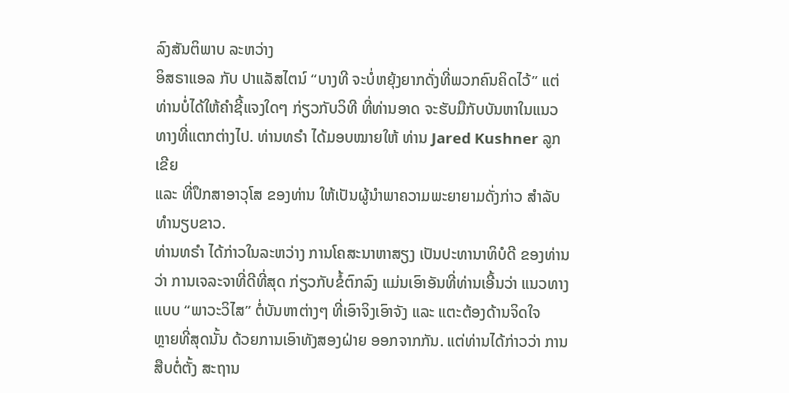ລົງສັນຕິພາບ ລະຫວ່າງ
ອິສຣາແອລ ກັບ ປາແລັສໄຕນ໌ “ບາງທີ ຈະບໍ່ຫຍຸ້ງຍາກດັ່ງທີ່ພວກຄົນຄິດໄວ້” ແຕ່
ທ່ານບໍ່ໄດ້ໃຫ້ຄຳຊີ້ແຈງໃດໆ ກ່ຽວກັບວິທີ ທີ່ທ່ານອາດ ຈະຮັບມືກັບບັນຫາໃນແນວ
ທາງທີ່ແຕກຕ່າງໄປ. ທ່ານທຣຳ ໄດ້ມອບໝາຍໃຫ້ ທ່ານ Jared Kushner ລູກເຂີຍ
ແລະ ທີ່ປຶກສາອາວຸໂສ ຂອງທ່ານ ໃຫ້ເປັນຜູ້ນຳພາຄວາມພະຍາຍາມດັ່ງກ່າວ ສຳລັບ
ທຳນຽບຂາວ.
ທ່ານທຣຳ ໄດ້ກ່າວໃນລະຫວ່າງ ການໂຄສະນາຫາສຽງ ເປັນປະທານາທິບໍດີ ຂອງທ່ານ
ວ່າ ການເຈລະຈາທີ່ດີທີ່ສຸດ ກ່ຽວກັບຂໍ້ຕົກລົງ ແມ່ນເອົາອັນທີ່ທ່ານເອີ້ນວ່າ ແນວທາງ
ແບບ “ພາວະວິໄສ” ຕໍ່ບັນຫາຕ່າງໆ ທີ່ເອົາຈິງເອົາຈັງ ແລະ ແຕະຕ້ອງດ້ານຈິດໃຈ
ຫຼາຍທີ່ສຸດນັ້ນ ດ້ວຍການເອົາທັງສອງຝ່າຍ ອອກຈາກກັນ. ແຕ່ທ່ານໄດ້ກ່າວວ່າ ການ
ສືບຕໍ່ຕັ້ງ ສະຖານ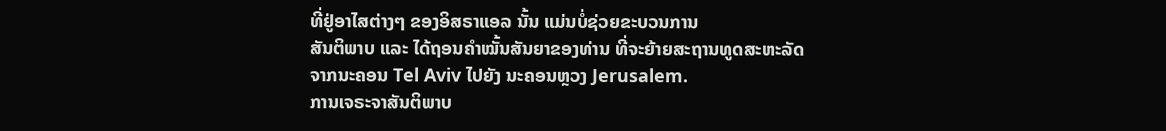ທີ່ຢູ່ອາໄສຕ່າງໆ ຂອງອິສຣາແອລ ນັ້ນ ແມ່ນບໍ່ຊ່ວຍຂະບວນການ
ສັນຕິພາບ ແລະ ໄດ້ຖອນຄຳໝັ້ນສັນຍາຂອງທ່ານ ທີ່ຈະຍ້າຍສະຖານທູດສະຫະລັດ
ຈາກນະຄອນ Tel Aviv ໄປຍັງ ນະຄອນຫຼວງ Jerusalem.
ການເຈຣະຈາສັນຕິພາບ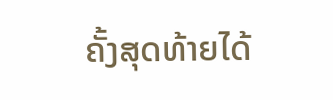ຄັ້ງສຸດທ້າຍໄດ້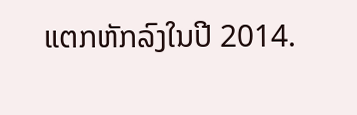ແຕກຫັກລົງໃນປີ 2014.